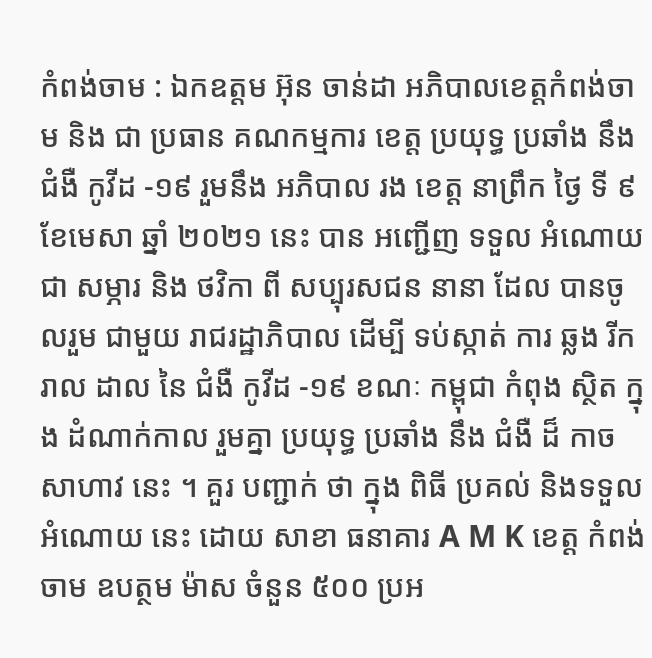កំពង់ចាម : ឯកឧត្តម អ៊ុន ចាន់ដា អភិបាលខេត្តកំពង់ចាម និង ជា ប្រធាន គណកម្មការ ខេត្ត ប្រយុទ្ធ ប្រឆាំង នឹង ជំងឺ កូវីដ -១៩ រួមនឹង អភិបាល រង ខេត្ត នាព្រឹក ថ្ងៃ ទី ៩ ខែមេសា ឆ្នាំ ២០២១ នេះ បាន អញ្ជើញ ទទួល អំណោយ ជា សម្ភារ និង ថវិកា ពី សប្បុរសជន នានា ដែល បានចូលរួម ជាមួយ រាជរដ្ឋាភិបាល ដេីម្បី ទប់ស្កាត់ ការ ឆ្លង រីករាល ដាល នៃ ជំងឺ កូវីដ -១៩ ខណៈ កម្ពុជា កំពុង ស្ថិត ក្នុង ដំណាក់កាល រួមគ្នា ប្រយុទ្ធ ប្រឆាំង នឹង ជំងឺ ដ៏ កាច សាហាវ នេះ ។ គួរ បញ្ជាក់ ថា ក្នុង ពិធី ប្រគល់ និងទទួល អំណោយ នេះ ដោយ សាខា ធនាគារ A M K ខេត្ត កំពង់ចាម ឧបត្ថម ម៉ាស ចំនួន ៥០០ ប្រអ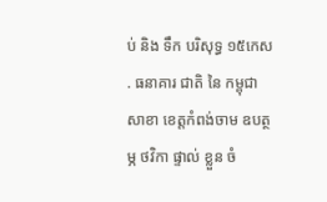ប់ និង ទឹក បរិសុទ្ធ ១៥កេស . ធនាគារ ជាតិ នៃ កម្ពុជា សាខា ខេត្តកំពង់ចាម ឧបត្ថម្ភ ថវិកា ផ្ទាល់ ខ្លួន ចំ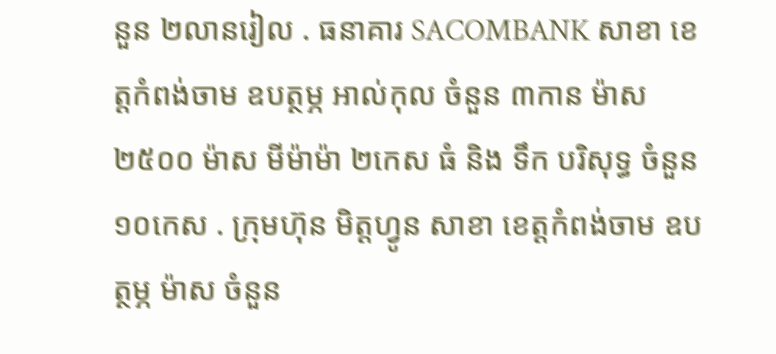នួន ២លានរៀល . ធនាគារ SACOMBANK សាខា ខេត្តកំពង់ចាម ឧបត្ថម្ភ អាល់កុល ចំនួន ៣កាន ម៉ាស ២៥០០ ម៉ាស មីម៉ាម៉ា ២កេស ធំ និង ទឹក បរិសុទ្ធ ចំនួន ១០កេស . ក្រុមហ៊ុន មិត្តហ្វូន សាខា ខេត្តកំពង់ចាម ឧបត្ថម្ភ ម៉ាស ចំនួន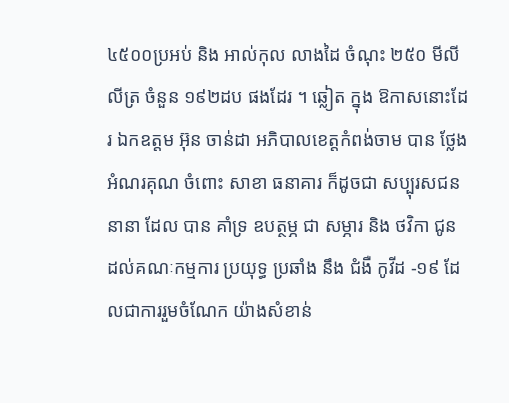៤៥០០ប្រអប់ និង អាល់កុល លាងដៃ ចំណុះ ២៥០ មីលីលីត្រ ចំនួន ១៩២ដប ផងដែរ ។ ឆ្លៀត ក្នុង ឱកាសនោះដែរ ឯកឧត្តម អ៊ុន ចាន់ដា អភិបាលខេត្តកំពង់ចាម បាន ថ្លែងអំណរគុណ ចំពោះ សាខា ធនាគារ ក៏ដូចជា សប្បុរសជន នានា ដែល បាន គាំទ្រ ឧបត្ថម្ភ ជា សម្ភារ និង ថវិកា ជូន ដល់គណៈកម្មការ ប្រយុទ្ធ ប្រឆាំង នឹង ជំងឺ កូវីដ -១៩ ដែលជាការរួមចំណែក យ៉ាងសំខាន់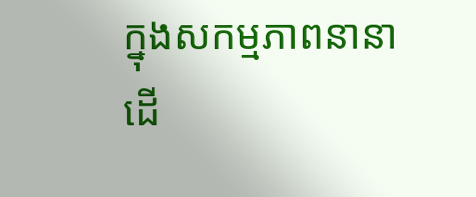ក្នុងសកម្មភាពនានា ដើ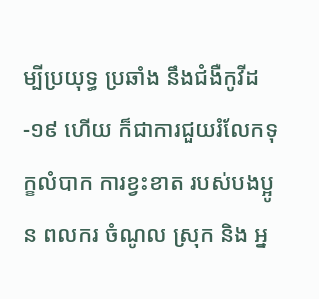ម្បីប្រយុទ្ធ ប្រឆាំង នឹងជំងឺកូវីដ-១៩ ហើយ ក៏ជាការជួយរំលែកទុក្ខលំបាក ការខ្វះខាត របស់បងប្អូន ពលករ ចំណូល ស្រុក និង អ្ន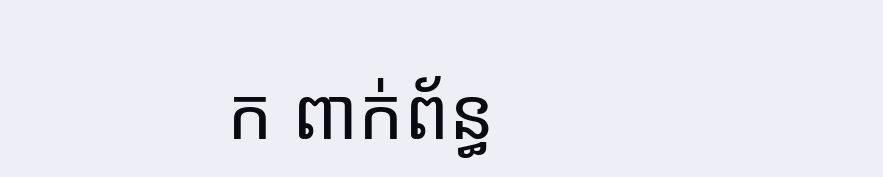ក ពាក់ព័ន្ធ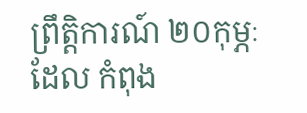ព្រឹត្តិការណ៍ ២០កុម្ភៈ ដែល កំពុង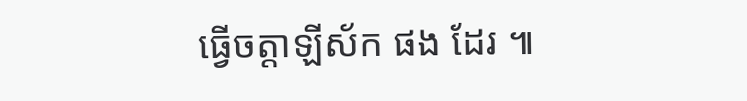ធ្វើចត្តាឡីស័ក ផង ដែរ ៕